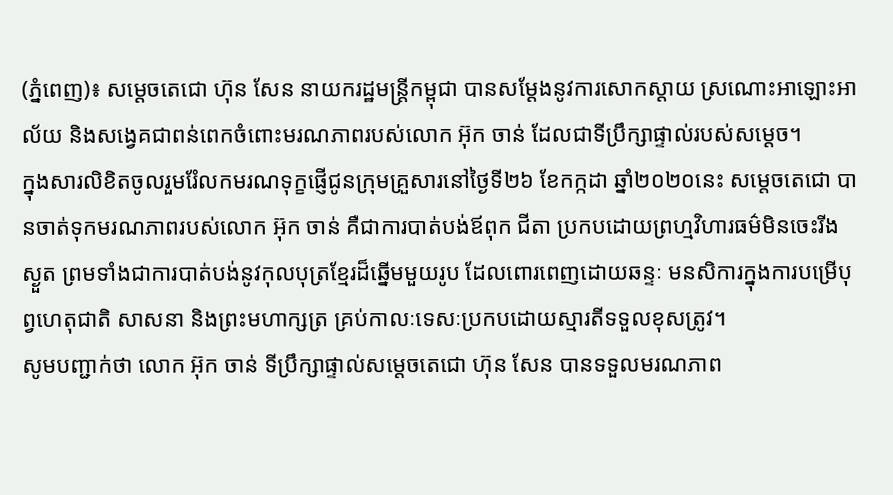(ភ្នំពេញ)៖ សម្តេចតេជោ ហ៊ុន សែន នាយករដ្ឋមន្ត្រីកម្ពុជា បានសម្តែងនូវការសោកស្តាយ ស្រណោះអាឡោះអាល័យ និងសង្វេគជាពន់ពេកចំពោះមរណភាពរបស់លោក អ៊ុក ចាន់ ដែលជាទីប្រឹក្សាផ្ទាល់របស់សម្តេច។
ក្នុងសារលិខិតចូលរួមរំែលកមរណទុក្ខផ្ញើជូនក្រុមគ្រួសារនៅថ្ងៃទី២៦ ខែកក្កដា ឆ្នាំ២០២០នេះ សម្តេចតេជោ បានចាត់ទុកមរណភាពរបស់លោក អ៊ុក ចាន់ គឺជាការបាត់បង់ឪពុក ជីតា ប្រកបដោយព្រហ្មវិហារធម៌មិនចេះរីងស្ងួត ព្រមទាំងជាការបាត់បង់នូវកុលបុត្រខ្មែរដ៏ឆ្នើមមួយរូប ដែលពោរពេញដោយឆន្ទៈ មនសិការក្នុងការបម្រើបុព្វហេតុជាតិ សាសនា និងព្រះមហាក្សត្រ គ្រប់កាលៈទេសៈប្រកបដោយស្មារតីទទួលខុសត្រូវ។
សូមបញ្ជាក់ថា លោក អ៊ុក ចាន់ ទីប្រឹក្សាផ្ទាល់សម្តេចតេជោ ហ៊ុន សែន បានទទួលមរណភាព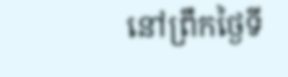នៅព្រឹកថ្ងៃទី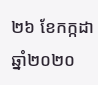២៦ ខែកក្កដា ឆ្នាំ២០២០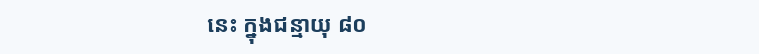នេះ ក្នុងជន្មាយុ ៨០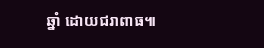ឆ្នាំ ដោយជរាពាធ៕